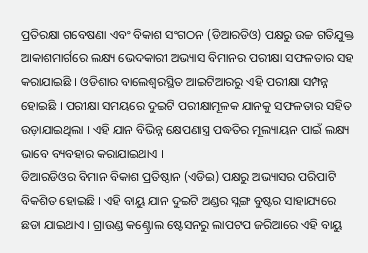ପ୍ରତିରକ୍ଷା ଗବେଷଣା ଏବଂ ବିକାଶ ସଂଗଠନ (ଡିଆରଡିଓ) ପକ୍ଷରୁ ଉଚ୍ଚ ଗତିଯୁକ୍ତ ଆକାଶମାର୍ଗରେ ଲକ୍ଷ୍ୟ ଭେଦକାରୀ ଅଭ୍ୟାସ ବିମାନର ପରୀକ୍ଷା ସଫଳତାର ସହ କରାଯାଇଛି । ଓଡିଶାର ବାଲେଶ୍ଵରସ୍ଥିତ ଆଇଟିଆରରୁ ଏହି ପରୀକ୍ଷା ସମ୍ପନ୍ନ ହୋଇଛି । ପରୀକ୍ଷା ସମୟରେ ଦୁଇଟି ପରୀକ୍ଷାମୂଳକ ଯାନକୁ ସଫଳତାର ସହିତ ଉଡ଼ାଯାଇଥିଲା । ଏହି ଯାନ ବିଭିନ୍ନ କ୍ଷେପଣାସ୍ତ୍ର ପଦ୍ଧତିର ମୂଲ୍ୟାୟନ ପାଇଁ ଲକ୍ଷ୍ୟ ଭାବେ ବ୍ୟବହାର କରାଯାଇଥାଏ ।
ଡିଆରଡିଓର ବିମାନ ବିକାଶ ପ୍ରତିଷ୍ଠାନ (ଏଡିଇ) ପକ୍ଷରୁ ଅଭ୍ୟାସର ପରିପାଟି ବିକଶିତ ହୋଇଛି । ଏହି ବାୟୁ ଯାନ ଦୁଇଟି ଅଣ୍ଡର ସ୍ଲଙ୍ଗ ବୁଷ୍ଟର ସାହାଯ୍ୟରେ ଛଡା ଯାଇଥାଏ । ଗ୍ରାଉଣ୍ଡ କଣ୍ଟ୍ରୋଲ ଷ୍ଟେସନରୁ ଲାପଟପ ଜରିଆରେ ଏହି ବାୟୁ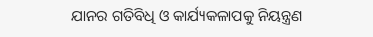ଯାନର ଗତିବିଧି ଓ କାର୍ଯ୍ୟକଳାପକୁ ନିୟନ୍ତ୍ରଣ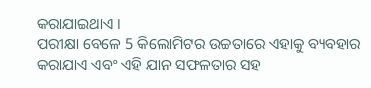କରାଯାଇଥାଏ ।
ପରୀକ୍ଷା ବେଳେ 5 କିଲୋମିଟର ଉଚ୍ଚତାରେ ଏହାକୁ ବ୍ୟବହାର କରାଯାଏ ଏବଂ ଏହି ଯାନ ସଫଳତାର ସହ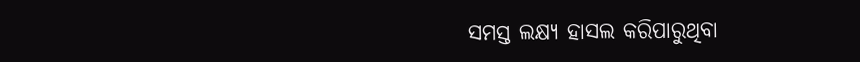ସମସ୍ତ ଲକ୍ଷ୍ୟ ହାସଲ କରିପାରୁଥିବା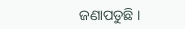ଜଣାପଡୁଛି ।